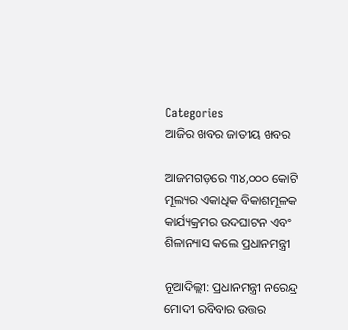Categories
ଆଜିର ଖବର ଜାତୀୟ ଖବର

ଆଜମଗଡ଼ରେ ୩୪,୦୦୦ କୋଟି ମୂଲ୍ୟର ଏକାଧିକ ବିକାଶମୂଳକ କାର୍ଯ୍ୟକ୍ରମର ଉଦଘାଟନ ଏବଂ ଶିଳାନ୍ୟାସ କଲେ ପ୍ରଧାନମନ୍ତ୍ରୀ

ନୂଆଦିଲ୍ଲୀ: ପ୍ରଧାନମନ୍ତ୍ରୀ ନରେନ୍ଦ୍ର ମୋଦୀ ରବିବାର ଉତ୍ତର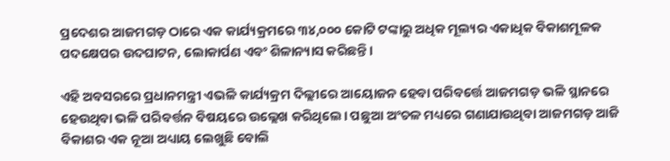ପ୍ରଦେଶର ଆଜମଗଡ଼ ଠାରେ ଏକ କାର୍ଯ୍ୟକ୍ରମରେ ୩୪,୦୦୦ କୋଟି ଟଙ୍କାରୁ ଅଧିକ ମୂଲ୍ୟର ଏକାଧିକ ବିକାଶମୂଳକ ପଦକ୍ଷେପର ଉଦଘାଟନ, ଲୋକାର୍ପଣ ଏବଂ ଶିଳାନ୍ୟାସ କରିଛନ୍ତି।

ଏହି ଅବସରରେ ପ୍ରଧାନମନ୍ତ୍ରୀ ଏଭଳି କାର୍ଯ୍ୟକ୍ରମ ଦିଲ୍ଲୀରେ ଆୟୋଜନ ହେବା ପରିବର୍ତ୍ତେ ଆଜମଗଡ଼ ଭଳି ସ୍ଥାନରେ ହେଉଥିବା ଭଳି ପରିବର୍ତ୍ତନ ବିଷୟରେ ଉଲ୍ଲେଖ କରିଥିଲେ। ପଛୁଆ ଅଂଚଳ ମଧ୍ୟରେ ଗଣାଯାଉଥିବା ଆଜମଗଡ଼ ଆଜି ବିକାଶର ଏକ ନୂଆ ଅଧ୍ୟାୟ ଲେଖୁଛି ବୋଲି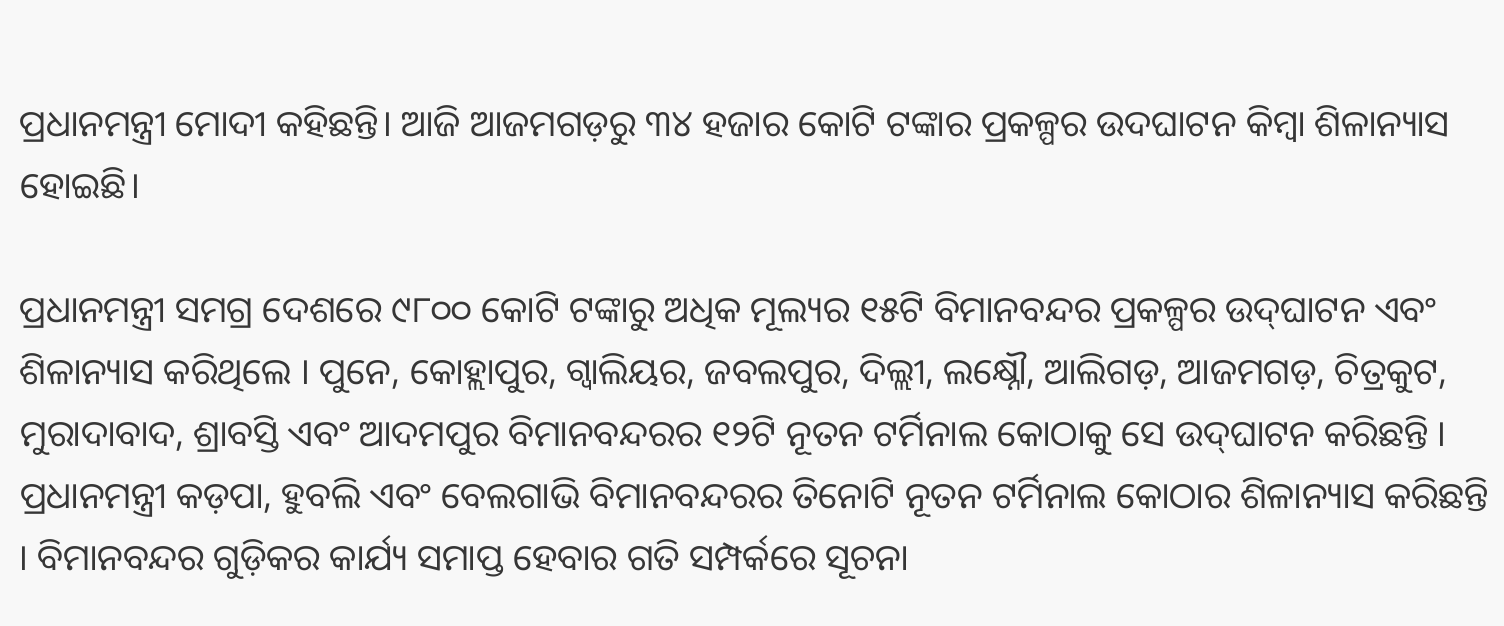ପ୍ରଧାନମନ୍ତ୍ରୀ ମୋଦୀ କହିଛନ୍ତି। ଆଜି ଆଜମଗଡ଼ରୁ ୩୪ ହଜାର କୋଟି ଟଙ୍କାର ପ୍ରକଳ୍ପର ଉଦଘାଟନ କିମ୍ବା ଶିଳାନ୍ୟାସ ହୋଇଛି।

ପ୍ରଧାନମନ୍ତ୍ରୀ ସମଗ୍ର ଦେଶରେ ୯୮୦୦ କୋଟି ଟଙ୍କାରୁ ଅଧିକ ମୂଲ୍ୟର ୧୫ଟି ବିମାନବନ୍ଦର ପ୍ରକଳ୍ପର ଉଦ୍‌ଘାଟନ ଏବଂ ଶିଳାନ୍ୟାସ କରିଥିଲେ । ପୁନେ, କୋହ୍ଲାପୁର, ଗ୍ୱାଲିୟର, ଜବଲପୁର, ଦିଲ୍ଲୀ, ଲକ୍ଷ୍ନୌ, ଆଲିଗଡ଼, ଆଜମଗଡ଼, ଚିତ୍ରକୁଟ, ମୁରାଦାବାଦ, ଶ୍ରାବସ୍ତି ଏବଂ ଆଦମପୁର ବିମାନବନ୍ଦରର ୧୨ଟି ନୂତନ ଟର୍ମିନାଲ କୋଠାକୁ ସେ ଉଦ୍‌ଘାଟନ କରିଛନ୍ତି । ପ୍ରଧାନମନ୍ତ୍ରୀ କଡ଼ପା, ହୁବଲି ଏବଂ ବେଲଗାଭି ବିମାନବନ୍ଦରର ତିନୋଟି ନୂତନ ଟର୍ମିନାଲ କୋଠାର ଶିଳାନ୍ୟାସ କରିଛନ୍ତି । ବିମାନବନ୍ଦର ଗୁଡ଼ିକର କାର୍ଯ୍ୟ ସମାପ୍ତ ହେବାର ଗତି ସମ୍ପର୍କରେ ସୂଚନା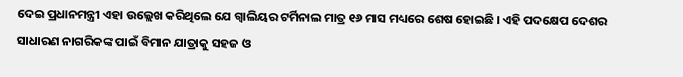ଦେଇ ପ୍ରଧାନମନ୍ତ୍ରୀ ଏହା ଉଲ୍ଲେଖ କରିଥିଲେ ଯେ ଗ୍ୱାଲିୟର ଟର୍ମିନାଲ ମାତ୍ର ୧୬ ମାସ ମଧ୍ୟରେ ଶେଷ ହୋଇଛି । ଏହି ପଦକ୍ଷେପ ଦେଶର ସାଧାରଣ ନାଗରିକଙ୍କ ପାଇଁ ବିମାନ ଯାତ୍ରାକୁ ସହଜ ଓ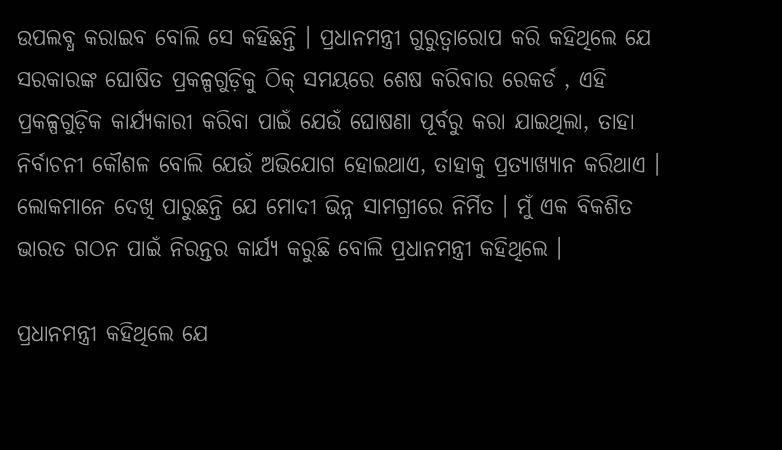ଉପଲବ୍ଧ କରାଇବ ବୋଲି ସେ କହିଛନ୍ତି । ପ୍ରଧାନମନ୍ତ୍ରୀ ଗୁରୁତ୍ୱାରୋପ କରି କହିଥିଲେ ଯେ ସରକାରଙ୍କ ଘୋଷିତ ପ୍ରକଳ୍ପଗୁଡ଼ିକୁ ଠିକ୍ ସମୟରେ ଶେଷ କରିବାର ରେକର୍ଡ , ଏହି ପ୍ରକଳ୍ପଗୁଡ଼ିକ କାର୍ଯ୍ୟକାରୀ କରିବା ପାଇଁ ଯେଉଁ ଘୋଷଣା ପୂର୍ବରୁ କରା ଯାଇଥିଲା, ତାହା ନିର୍ବାଚନୀ କୌଶଳ ବୋଲି ଯେଉଁ ଅଭିଯୋଗ ହୋଇଥାଏ, ତାହାକୁ ପ୍ରତ୍ୟାଖ୍ୟାନ କରିଥାଏ । ଲୋକମାନେ ଦେଖି ପାରୁଛନ୍ତି ଯେ ମୋଦୀ ଭିନ୍ନ ସାମଗ୍ରୀରେ ନିର୍ମିତ । ମୁଁ ଏକ ବିକଶିତ ଭାରତ ଗଠନ ପାଇଁ ନିରନ୍ତର କାର୍ଯ୍ୟ କରୁଛି ବୋଲି ପ୍ରଧାନମନ୍ତ୍ରୀ କହିଥିଲେ ।

ପ୍ରଧାନମନ୍ତ୍ରୀ କହିଥିଲେ ଯେ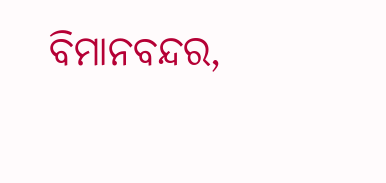ବିମାନବନ୍ଦର,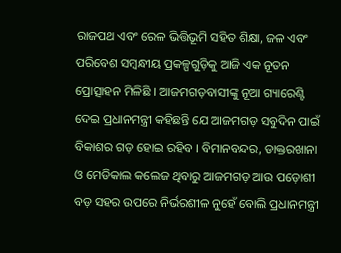ରାଜପଥ ଏବଂ ରେଳ ଭିତ୍ତିଭୂମି ସହିତ ଶିକ୍ଷା, ଜଳ ଏବଂ ପରିବେଶ ସମ୍ବନ୍ଧୀୟ ପ୍ରକଳ୍ପଗୁଡ଼ିକୁ ଆଜି ଏକ ନୂତନ ପ୍ରୋତ୍ସାହନ ମିଳିଛି । ଆଜମଗଡ଼ବାସୀଙ୍କୁ ନୂଆ ଗ୍ୟାରେଣ୍ଟି ଦେଇ ପ୍ରଧାନମନ୍ତ୍ରୀ କହିଛନ୍ତି ଯେ ଆଜମଗଡ଼ ସବୁଦିନ ପାଇଁ ବିକାଶର ଗଡ଼ ହୋଇ ରହିବ । ବିମାନବନ୍ଦର, ଡାକ୍ତରଖାନା ଓ ମେଡିକାଲ କଲେଜ ଥିବାରୁ ଆଜମଗଡ଼ ଆଉ ପଡ଼ୋଶୀ ବଡ଼ ସହର ଉପରେ ନିର୍ଭରଶୀଳ ନୁହେଁ ବୋଲି ପ୍ରଧାନମନ୍ତ୍ରୀ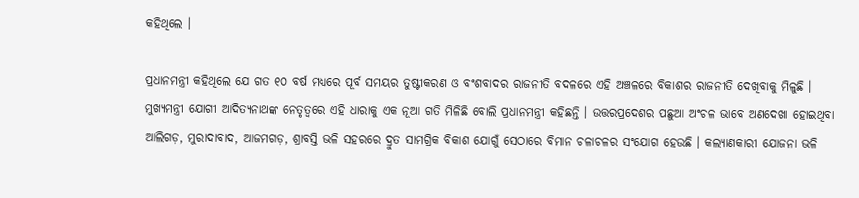କହିଥିଲେ ।

ପ୍ରଧାନମନ୍ତ୍ରୀ କହିଥିଲେ ଯେ ଗତ ୧୦ ବର୍ଷ ମଧ୍ୟରେ ପୂର୍ବ ସମୟର ତୁଷ୍ଟୀକରଣ ଓ ବଂଶବାଦର ରାଜନୀତି ବଦଳରେ ଏହି ଅଞ୍ଚଳରେ ବିକାଶର ରାଜନୀତି ଦେଖିବାକୁ ମିଳୁଛି । ମୁଖ୍ୟମନ୍ତ୍ରୀ ଯୋଗୀ ଆଦିତ୍ୟନାଥଙ୍କ ନେତୃତ୍ୱରେ ଏହି ଧାରାକୁ ଏକ ନୂଆ ଗତି ମିଳିଛି ବୋଲି ପ୍ରଧାନମନ୍ତ୍ରୀ କହିଛନ୍ତି । ଉତ୍ତରପ୍ରଦେଶର ପଛୁଆ ଅଂଚଳ ଭାବେ ଅଣଦେଖା ହୋଇଥିବା ଆଲିଗଡ଼, ମୁରାଦାବାଦ, ଆଜମଗଡ଼, ଶ୍ରାବସ୍ତି ଭଳି ସହରରେ ଦ୍ରୁତ ସାମଗ୍ରିକ ବିକାଶ ଯୋଗୁଁ ସେଠାରେ ବିମାନ ଚଳାଚଳର ସଂଯୋଗ ହେଉଛି । କଲ୍ୟାଣକାରୀ ଯୋଜନା ଭଳି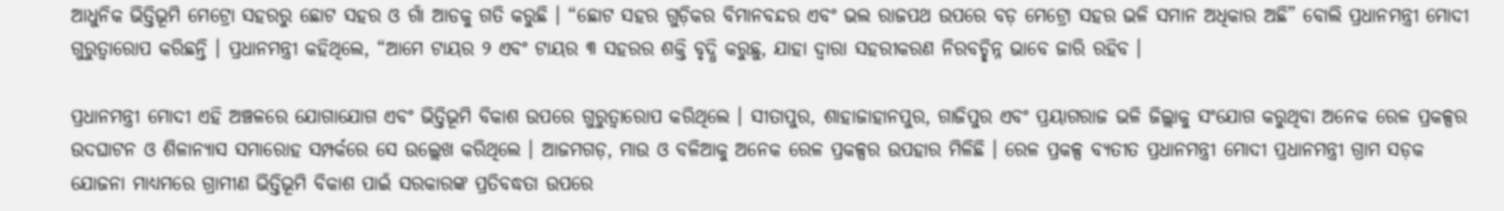ଆଧୁନିକ ଭିତ୍ତିଭୂମି ମେଟ୍ରୋ ସହରରୁ ଛୋଟ ସହର ଓ ଗାଁ ଆଡକୁ ଗତି କରୁଛି । “ଛୋଟ ସହର ଗୁଡ଼ିକର ବିମାନବନ୍ଦର ଏବଂ ଭଲ ରାଜପଥ ଉପରେ ବଡ଼ ମେଟ୍ରୋ ସହର ଭଳି ସମାନ ଅଧିକାର ଅଛି” ବୋଲି ପ୍ରଧାନମନ୍ତ୍ରୀ ମୋଦୀ ଗୁରୁତ୍ୱାରୋପ କରିଛନ୍ତି । ପ୍ରଧାନମନ୍ତ୍ରୀ କହିଥିଲେ, “ଆମେ ଟାୟର ୨ ଏବଂ ଟାୟର ୩ ସହରର ଶକ୍ତି ବୃଦ୍ଧି କରୁଛୁ, ଯାହା ଦ୍ୱାରା ସହରୀକରଣ ନିରବଚ୍ଛିନ୍ନ ଭାବେ ଜାରି ରହିବ ।

ପ୍ରଧାନମନ୍ତ୍ରୀ ମୋଦୀ ଏହି ଅଞ୍ଚଳରେ ଯୋଗାଯୋଗ ଏବଂ ଭିତ୍ତିଭୂମି ବିକାଶ ଉପରେ ଗୁରୁତ୍ୱାରୋପ କରିଥିଲେ । ସୀତାପୁର, ଶାହାଜାହାନପୁର, ଗାଜିପୁର ଏବଂ ପ୍ରୟାଗରାଜ ଭଳି ଜିଲ୍ଲାକୁ ସଂଯୋଗ କରୁଥିବା ଅନେକ ରେଳ ପ୍ରକଳ୍ପର ଉଦଘାଟନ ଓ ଶିଳାନ୍ୟାସ ସମାରୋହ ସମ୍ପର୍କରେ ସେ ଉଲ୍ଲେଖ କରିଥିଲେ । ଆଜମଗଡ଼, ମାଉ ଓ ବଳିଆକୁ ଅନେକ ରେଳ ପ୍ରକଳ୍ପର ଉପହାର ମିଳିଛି । ରେଳ ପ୍ରକଳ୍ପ ବ୍ୟତୀତ ପ୍ରଧାନମନ୍ତ୍ରୀ ମୋଦୀ ପ୍ରଧାନମନ୍ତ୍ରୀ ଗ୍ରାମ ସଡ଼କ ଯୋଜନା ମାଧ୍ୟମରେ ଗ୍ରାମୀଣ ଭିତ୍ତିଭୂମି ବିକାଶ ପାଇଁ ସରକାରଙ୍କ ପ୍ରତିବଦ୍ଧତା ଉପରେ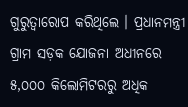ଗୁରୁତ୍ୱାରୋପ କରିଥିଲେ । ପ୍ରଧାନମନ୍ତ୍ରୀ ଗ୍ରାମ ସଡ଼କ ଯୋଜନା ଅଧୀନରେ ୫,୦୦୦ କିଲୋମିଟରରୁ ଅଧିକ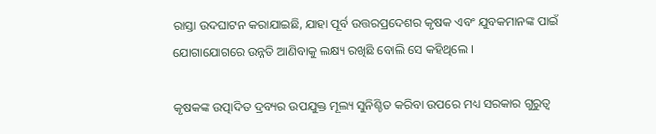ରାସ୍ତା ଉଦଘାଟନ କରାଯାଇଛି, ଯାହା ପୂର୍ବ ଉତ୍ତରପ୍ରଦେଶର କୃଷକ ଏବଂ ଯୁବକମାନଙ୍କ ପାଇଁ ଯୋଗାଯୋଗରେ ଉନ୍ନତି ଆଣିବାକୁ ଲକ୍ଷ୍ୟ ରଖିଛି ବୋଲି ସେ କହିଥିଲେ ।

କୃଷକଙ୍କ ଉତ୍ପାଦିତ ଦ୍ରବ୍ୟର ଉପଯୁକ୍ତ ମୂଲ୍ୟ ସୁନିଶ୍ଚିତ କରିବା ଉପରେ ମଧ୍ୟ ସରକାର ଗୁରୁତ୍ୱ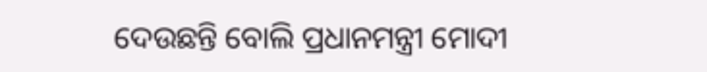ଦେଉଛନ୍ତି ବୋଲି ପ୍ରଧାନମନ୍ତ୍ରୀ ମୋଦୀ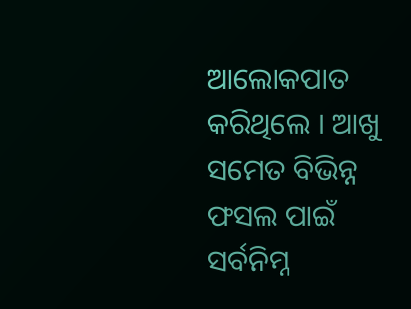ଆଲୋକପାତ କରିଥିଲେ । ଆଖୁ ସମେତ ବିଭିନ୍ନ ଫସଲ ପାଇଁ ସର୍ବନିମ୍ନ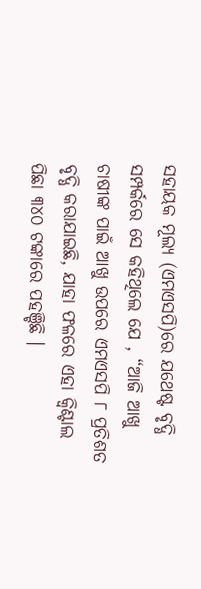ସହାୟକ ମୂଲ୍ୟ (ଏମଏସପି)ରେ ଯଥେଷ୍ଟ ବୃଦ୍ଧି ସମ୍ପର୍କରେ ସେ କହିଥିଲେ ଯେ , “ଆଜି ଆଖୁ ଚାଷୀଙ୍କ ପାଇଁ ଆଖୁ ଉପରେ ଏମଏସପି ୮ ପ୍ରତିଶତ ବୃଦ୍ଧି କରାଯାଇଛି, ଯାହା ଫଳରେ ଏହା କ୍ୱିଣ୍ଟାଲ ପିଛା ୩୪୦ ଟଙ୍କାରେ ପହଞ୍ଚିଛି ।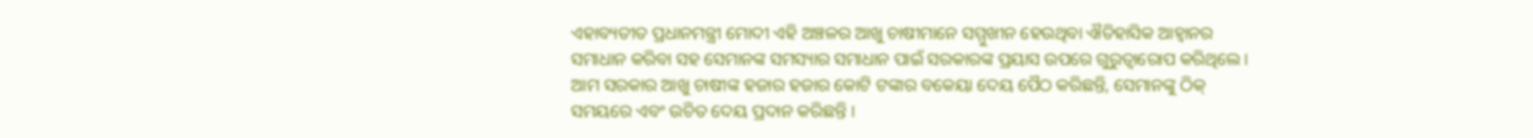ଏହାବ୍ୟତୀତ ପ୍ରଧାନମନ୍ତ୍ରୀ ମୋଦୀ ଏହି ଅଞ୍ଚଳର ଆଖୁ ଚାଷୀମାନେ ସମ୍ମୁଖୀନ ହେଉଥିବା ଐତିହାସିକ ଆହ୍ୱାନର ସମାଧାନ କରିବା ସହ ସେମାନଙ୍କ ସମସ୍ୟାର ସମାଧାନ ପାଇଁ ସରକାରଙ୍କ ପ୍ରୟାସ ଉପରେ ଗୁରୁତ୍ୱାରୋପ କରିଥିଲେ । ଆମ ସରକାର ଆଖୁ ଚାଷୀଙ୍କ ହଜାର ହଜାର କୋଟି ଟଙ୍କାର ବକେୟା ଦେୟ ପୈଠ କରିଛନ୍ତି, ସେମାନଙ୍କୁ ଠିକ୍ ସମୟରେ ଏବଂ ଉଚିତ ଦେୟ ପ୍ରଦାନ କରିଛନ୍ତି ।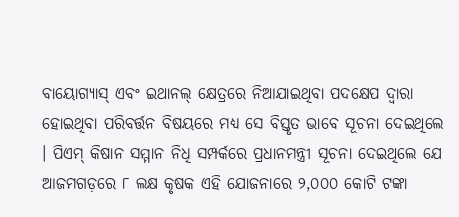ବାୟୋଗ୍ୟାସ୍ ଏବଂ ଇଥାନଲ୍ କ୍ଷେତ୍ରରେ ନିଆଯାଇଥିବା ପଦକ୍ଷେପ ଦ୍ୱାରା ହୋଇଥିବା ପରିବର୍ତ୍ତନ ବିଷୟରେ ମଧ୍ୟ ସେ ବିସ୍ତୃତ ଭାବେ ସୂଚନା ଦେଇଥିଲେ । ପିଏମ୍ କିଷାନ ସମ୍ମାନ ନିଧି ସମ୍ପର୍କରେ ପ୍ରଧାନମନ୍ତ୍ରୀ ସୂଚନା ଦେଇଥିଲେ ଯେ ଆଜମଗଡ଼ରେ ୮ ଲକ୍ଷ କୃଷକ ଏହି ଯୋଜନାରେ ୨,୦୦୦ କୋଟି ଟଙ୍କା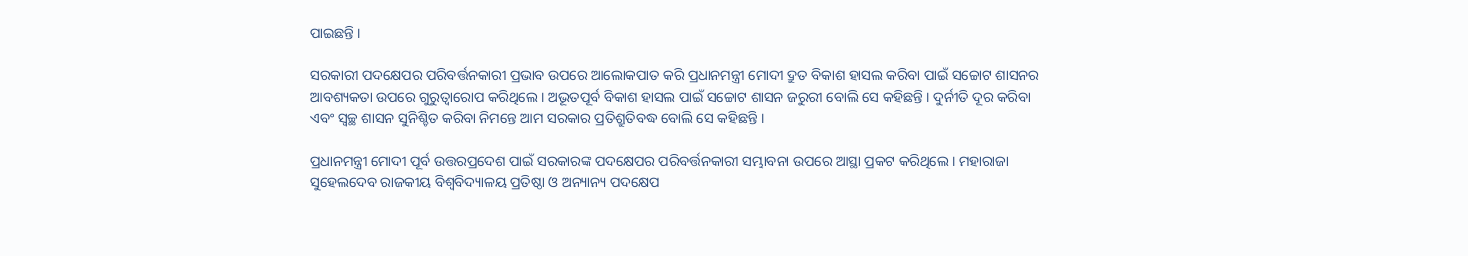ପାଇଛନ୍ତି ।

ସରକାରୀ ପଦକ୍ଷେପର ପରିବର୍ତ୍ତନକାରୀ ପ୍ରଭାବ ଉପରେ ଆଲୋକପାତ କରି ପ୍ରଧାନମନ୍ତ୍ରୀ ମୋଦୀ ଦ୍ରୁତ ବିକାଶ ହାସଲ କରିବା ପାଇଁ ସଚ୍ଚୋଟ ଶାସନର ଆବଶ୍ୟକତା ଉପରେ ଗୁରୁତ୍ୱାରୋପ କରିଥିଲେ । ଅଭୂତପୂର୍ବ ବିକାଶ ହାସଲ ପାଇଁ ସଚ୍ଚୋଟ ଶାସନ ଜରୁରୀ ବୋଲି ସେ କହିଛନ୍ତି । ଦୁର୍ନୀତି ଦୂର କରିବା ଏବଂ ସ୍ୱଚ୍ଛ ଶାସନ ସୁନିଶ୍ଚିତ କରିବା ନିମନ୍ତେ ଆମ ସରକାର ପ୍ରତିଶ୍ରୁତିବଦ୍ଧ ବୋଲି ସେ କହିଛନ୍ତି ।

ପ୍ରଧାନମନ୍ତ୍ରୀ ମୋଦୀ ପୂର୍ବ ଉତ୍ତରପ୍ରଦେଶ ପାଇଁ ସରକାରଙ୍କ ପଦକ୍ଷେପର ପରିବର୍ତ୍ତନକାରୀ ସମ୍ଭାବନା ଉପରେ ଆସ୍ଥା ପ୍ରକଟ କରିଥିଲେ । ମହାରାଜା ସୁହେଲଦେବ ରାଜକୀୟ ବିଶ୍ୱବିଦ୍ୟାଳୟ ପ୍ରତିଷ୍ଠା ଓ ଅନ୍ୟାନ୍ୟ ପଦକ୍ଷେପ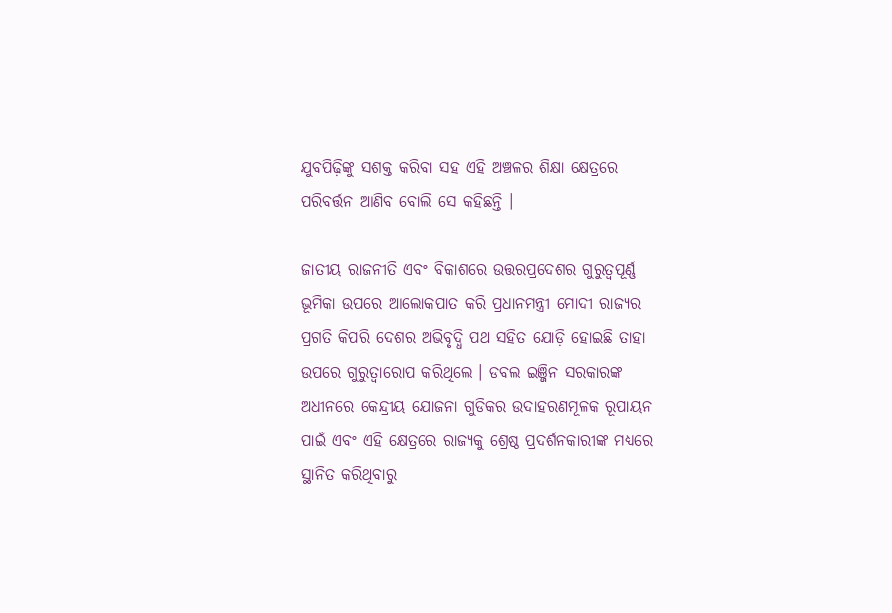ଯୁବପିଢ଼ିଙ୍କୁ ସଶକ୍ତ କରିବା ସହ ଏହି ଅଞ୍ଚଳର ଶିକ୍ଷା କ୍ଷେତ୍ରରେ ପରିବର୍ତ୍ତନ ଆଣିବ ବୋଲି ସେ କହିଛନ୍ତି ।

ଜାତୀୟ ରାଜନୀତି ଏବଂ ବିକାଶରେ ଉତ୍ତରପ୍ରଦେଶର ଗୁରୁତ୍ୱପୂର୍ଣ୍ଣ ଭୂମିକା ଉପରେ ଆଲୋକପାତ କରି ପ୍ରଧାନମନ୍ତ୍ରୀ ମୋଦୀ ରାଜ୍ୟର ପ୍ରଗତି କିପରି ଦେଶର ଅଭିବୃଦ୍ଧି ପଥ ସହିତ ଯୋଡ଼ି ହୋଇଛି ତାହା ଉପରେ ଗୁରୁତ୍ୱାରୋପ କରିଥିଲେ । ଡବଲ ଇଞ୍ଜିନ ସରକାରଙ୍କ ଅଧୀନରେ କେନ୍ଦ୍ରୀୟ ଯୋଜନା ଗୁଡିକର ଉଦାହରଣମୂଳକ ରୂପାୟନ ପାଇଁ ଏବଂ ଏହି କ୍ଷେତ୍ରରେ ରାଜ୍ୟକୁ ଶ୍ରେଷ୍ଠ ପ୍ରଦର୍ଶନକାରୀଙ୍କ ମଧ୍ୟରେ ସ୍ଥାନିତ କରିଥିବାରୁ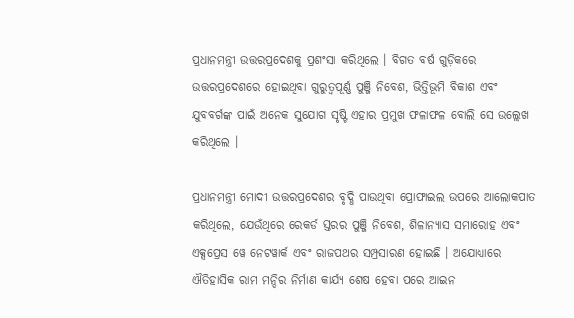ପ୍ରଧାନମନ୍ତ୍ରୀ ଉତ୍ତରପ୍ରଦେଶକୁ ପ୍ରଶଂସା କରିଥିଲେ । ବିଗତ ବର୍ଷ ଗୁଡ଼ିକରେ ଉତ୍ତରପ୍ରଦେଶରେ ହୋଇଥିବା ଗୁରୁତ୍ୱପୂର୍ଣ୍ଣ ପୁଞ୍ଜି ନିବେଶ, ଭିତ୍ତିଭୂମି ବିକାଶ ଏବଂ ଯୁବବର୍ଗଙ୍କ ପାଇଁ ଅନେକ ସୁଯୋଗ ସୃଷ୍ଟି ଏହାର ପ୍ରମୁଖ ଫଳାଫଳ ବୋଲି ସେ ଉଲ୍ଲେଖ କରିଥିଲେ ।

ପ୍ରଧାନମନ୍ତ୍ରୀ ମୋଦୀ ଉତ୍ତରପ୍ରଦେଶର ବୃଦ୍ଧି ପାଉଥିବା ପ୍ରୋଫାଇଲ ଉପରେ ଆଲୋକପାତ କରିଥିଲେ, ଯେଉଁଥିରେ ରେକର୍ଡ ସ୍ତରର ପୁଞ୍ଜି ନିବେଶ, ଶିଳାନ୍ୟାସ ସମାରୋହ ଏବଂ ଏକ୍ସପ୍ରେସ ୱେ ନେଟୱାର୍କ ଏବଂ ରାଜପଥର ସମ୍ପ୍ରସାରଣ ହୋଇଛି । ଅଯୋଧ୍ୟାରେ ଐତିହାସିକ ରାମ ମନ୍ଦିର ନିର୍ମାଣ କାର୍ଯ୍ୟ ଶେଷ ହେବା ପରେ ଆଇନ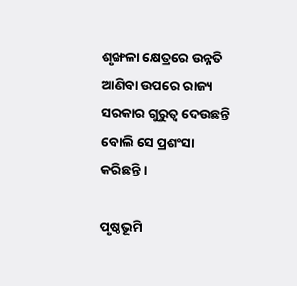ଶୃଙ୍ଖଳା କ୍ଷେତ୍ରରେ ଉନ୍ନତି ଆଣିବା ଉପରେ ରାଜ୍ୟ ସରକାର ଗୁରୁତ୍ୱ ଦେଉଛନ୍ତି ବୋଲି ସେ ପ୍ରଶଂସା କରିଛନ୍ତି ।

ପୃଷ୍ଠଭୂମି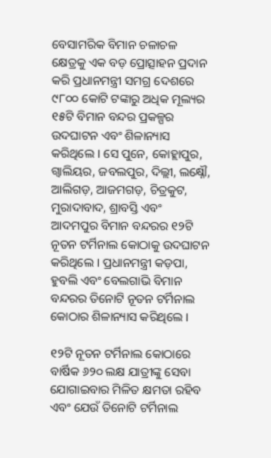ବେସାମରିକ ବିମାନ ଚଳାଚଳ କ୍ଷେତ୍ରକୁ ଏକ ବଡ଼ ପ୍ରୋତ୍ସାହନ ପ୍ରଦାନ କରି ପ୍ରଧାନମନ୍ତ୍ରୀ ସମଗ୍ର ଦେଶରେ ୯୮୦୦ କୋଟି ଟଙ୍କାରୁ ଅଧିକ ମୂଲ୍ୟର ୧୫ଟି ବିମାନ ବନ୍ଦର ପ୍ରକଳ୍ପର ଉଦଘାଟନ ଏବଂ ଶିଳାନ୍ୟାସ କରିଥିଲେ । ସେ ପୁନେ, କୋହ୍ଲାପୁର, ଗ୍ୱାଲିୟର, ଜବଲପୁର, ଦିଲ୍ଲୀ, ଲକ୍ଷ୍ନୌ, ଆଲିଗଡ଼, ଆଜମଗଡ଼, ଚିତ୍ରକୁଟ, ମୁରାଦାବାଦ, ଶ୍ରାବସ୍ତି ଏବଂ ଆଦମପୁର ବିମାନ ବନ୍ଦରର ୧୨ଟି ନୂତନ ଟର୍ମିନାଲ କୋଠାକୁ ଉଦଘାଟନ କରିଥିଲେ । ପ୍ରଧାନମନ୍ତ୍ରୀ କଡ଼ପା, ହୁବଲି ଏବଂ ବେଲଗାଭି ବିମାନ ବନ୍ଦରର ତିନୋଟି ନୂତନ ଟର୍ମିନାଲ କୋଠାର ଶିଳାନ୍ୟାସ କରିଥିଲେ ।

୧୨ଟି ନୂତନ ଟର୍ମିନାଲ କୋଠାରେ ବାର୍ଷିକ ୬୨୦ ଲକ୍ଷ ଯାତ୍ରୀଙ୍କୁ ସେବା ଯୋଗାଇବାର ମିଳିତ କ୍ଷମତା ରହିବ ଏବଂ ଯେଉଁ ତିନୋଟି ଟର୍ମିନାଲ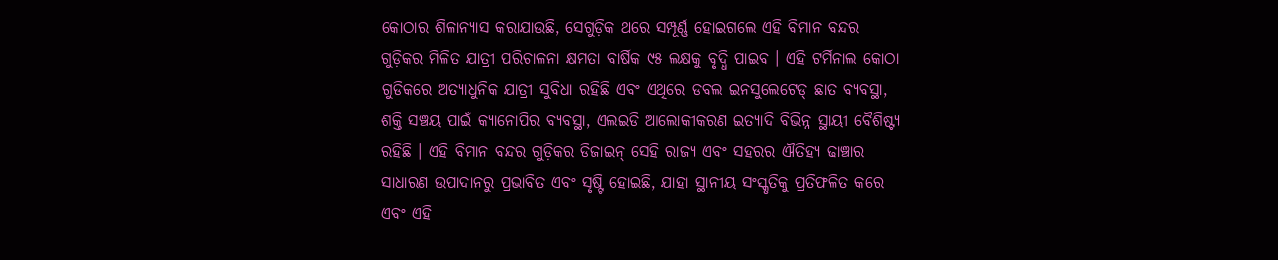କୋଠାର ଶିଳାନ୍ୟାସ କରାଯାଉଛି, ସେଗୁଡ଼ିକ ଥରେ ସମ୍ପୂର୍ଣ୍ଣ ହୋଇଗଲେ ଏହି ବିମାନ ବନ୍ଦର ଗୁଡ଼ିକର ମିଳିତ ଯାତ୍ରୀ ପରିଚାଳନା କ୍ଷମତା ବାର୍ଷିକ ୯୫ ଲକ୍ଷକୁ ବୃଦ୍ଧି ପାଇବ । ଏହି ଟର୍ମିନାଲ କୋଠା ଗୁଡିକରେ ଅତ୍ୟାଧୁନିକ ଯାତ୍ରୀ ସୁବିଧା ରହିଛି ଏବଂ ଏଥିରେ ଡବଲ ଇନସୁଲେଟେଡ୍ ଛାତ ବ୍ୟବସ୍ଥା, ଶକ୍ତି ସଞ୍ଚୟ ପାଇଁ କ୍ୟାନୋପିର ବ୍ୟବସ୍ଥା, ଏଲଇଡି ଆଲୋକୀକରଣ ଇତ୍ୟାଦି ବିଭିନ୍ନ ସ୍ଥାୟୀ ବୈଶିଷ୍ଟ୍ୟ ରହିଛି । ଏହି ବିମାନ ବନ୍ଦର ଗୁଡ଼ିକର ଡିଜାଇନ୍ ସେହି ରାଜ୍ୟ ଏବଂ ସହରର ଐତିହ୍ୟ ଢାଞ୍ଚାର ସାଧାରଣ ଉପାଦାନରୁ ପ୍ରଭାବିତ ଏବଂ ସୃଷ୍ଟି ହୋଇଛି, ଯାହା ସ୍ଥାନୀୟ ସଂସ୍କୃତିକୁ ପ୍ରତିଫଳିତ କରେ ଏବଂ ଏହି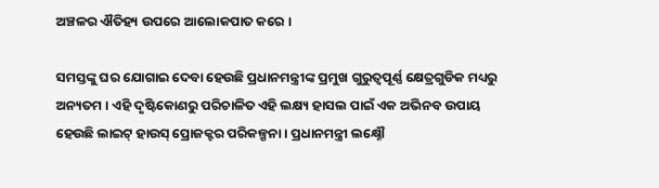ଅଞ୍ଚଳର ଐତିହ୍ୟ ଉପରେ ଆଲୋକପାତ କରେ ।

ସମସ୍ତଙ୍କୁ ଘର ଯୋଗାଇ ଦେବା ହେଉଛି ପ୍ରଧାନମନ୍ତ୍ରୀଙ୍କ ପ୍ରମୁଖ ଗୁରୁତ୍ୱପୂର୍ଣ୍ଣ କ୍ଷେତ୍ରଗୁଡିକ ମଧ୍ୟରୁ ଅନ୍ୟତମ । ଏହି ଦୃଷ୍ଟିକୋଣରୁ ପରିଚାଳିତ ଏହି ଲକ୍ଷ୍ୟ ହାସଲ ପାଇଁ ଏକ ଅଭିନବ ଉପାୟ ହେଉଛି ଲାଇଟ୍ ହାଉସ୍ ପ୍ରୋଜକ୍ଟର ପରିକଳ୍ପନା । ପ୍ରଧାନମନ୍ତ୍ରୀ ଲକ୍ଷ୍ନୌ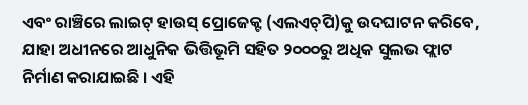ଏବଂ ରାଞ୍ଚିରେ ଲାଇଟ୍ ହାଉସ୍ ପ୍ରୋଜେକ୍ଟ (ଏଲଏଚ୍‌ପି)କୁ ଉଦଘାଟନ କରିବେ, ଯାହା ଅଧୀନରେ ଆଧୁନିକ ଭିତ୍ତିଭୂମି ସହିତ ୨୦୦୦ରୁ ଅଧିକ ସୁଲଭ ଫ୍ଲାଟ ନିର୍ମାଣ କରାଯାଇଛି । ଏହି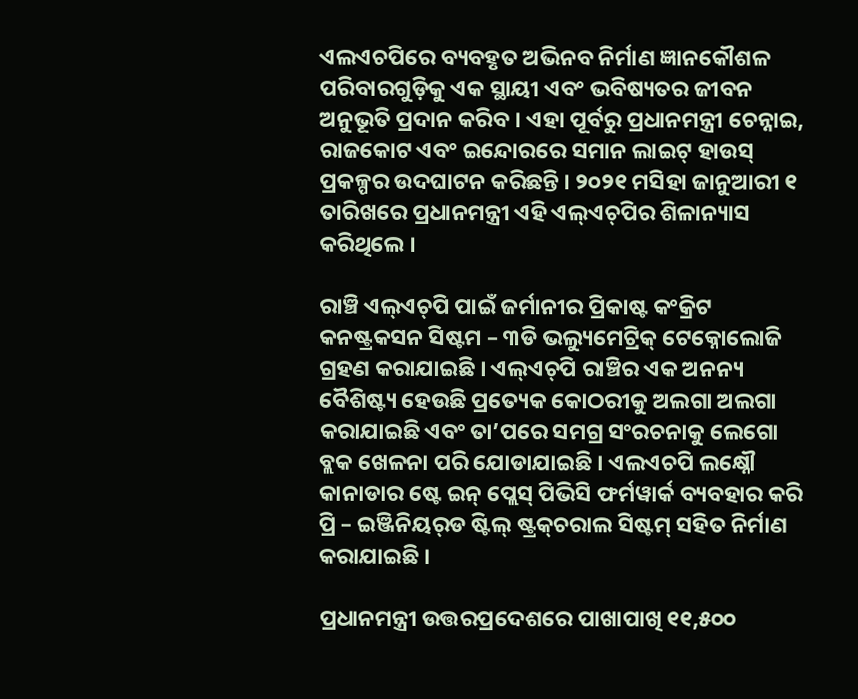ଏଲଏଚପିରେ ବ୍ୟବହୃତ ଅଭିନବ ନିର୍ମାଣ ଜ୍ଞାନକୌଶଳ ପରିବାରଗୁଡ଼ିକୁ ଏକ ସ୍ଥାୟୀ ଏବଂ ଭବିଷ୍ୟତର ଜୀବନ ଅନୁଭୂତି ପ୍ରଦାନ କରିବ । ଏହା ପୂର୍ବରୁ ପ୍ରଧାନମନ୍ତ୍ରୀ ଚେନ୍ନାଇ, ରାଜକୋଟ ଏବଂ ଇନ୍ଦୋରରେ ସମାନ ଲାଇଟ୍ ହାଉସ୍ ପ୍ରକଳ୍ପର ଉଦଘାଟନ କରିଛନ୍ତି । ୨୦୨୧ ମସିହା ଜାନୁଆରୀ ୧ ତାରିଖରେ ପ୍ରଧାନମନ୍ତ୍ରୀ ଏହି ଏଲ୍‌ଏଚ୍‌ପିର ଶିଳାନ୍ୟାସ କରିଥିଲେ ।

ରାଞ୍ଚି ଏଲ୍‌ଏଚ୍‌ପି ପାଇଁ ଜର୍ମାନୀର ପ୍ରିକାଷ୍ଟ କଂକ୍ରିଟ କନଷ୍ଟ୍ରକସନ ସିଷ୍ଟମ – ୩ଡି ଭଲ୍ୟୁମେଟ୍ରିକ୍ ଟେକ୍ନୋଲୋଜି ଗ୍ରହଣ କରାଯାଇଛି । ଏଲ୍‌ଏଚ୍‌ପି ରାଞ୍ଚିର ଏକ ଅନନ୍ୟ ବୈଶିଷ୍ଟ୍ୟ ହେଉଛି ପ୍ରତ୍ୟେକ କୋଠରୀକୁ ଅଲଗା ଅଲଗା କରାଯାଇଛି ଏବଂ ତା’ପରେ ସମଗ୍ର ସଂରଚନାକୁ ଲେଗୋ ବ୍ଲକ ଖେଳନା ପରି ଯୋଡାଯାଇଛି । ଏଲଏଚପି ଲକ୍ଷ୍ନୌ କାନାଡାର ଷ୍ଟେ ଇନ୍ ପ୍ଲେସ୍ ପିଭିସି ଫର୍ମୱାର୍କ ବ୍ୟବହାର କରି ପ୍ରି – ଇଞ୍ଜିନିୟର୍‌ଡ ଷ୍ଟିଲ୍ ଷ୍ଟ୍ରକ୍‌ଚରାଲ ସିଷ୍ଟମ୍ ସହିତ ନିର୍ମାଣ କରାଯାଇଛି ।

ପ୍ରଧାନମନ୍ତ୍ରୀ ଉତ୍ତରପ୍ରଦେଶରେ ପାଖାପାଖି ୧୧,୫୦୦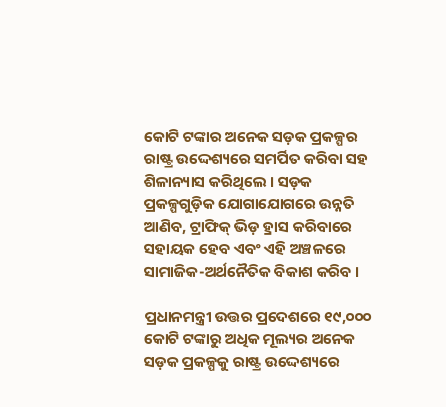କୋଟି ଟଙ୍କାର ଅନେକ ସଡ଼କ ପ୍ରକଳ୍ପର ରାଷ୍ଟ୍ର ଉଦ୍ଦେଶ୍ୟରେ ସମର୍ପିତ କରିବା ସହ ଶିଳାନ୍ୟାସ କରିଥିଲେ । ସଡ଼କ ପ୍ରକଳ୍ପଗୁଡ଼ିକ ଯୋଗାଯୋଗରେ ଉନ୍ନତି ଆଣିବ, ଟ୍ରାଫିକ୍ ଭିଡ଼ ହ୍ରାସ କରିବାରେ ସହାୟକ ହେବ ଏବଂ ଏହି ଅଞ୍ଚଳରେ ସାମାଜିକ-ଅର୍ଥନୈତିକ ବିକାଶ କରିବ ।

ପ୍ରଧାନମନ୍ତ୍ରୀ ଉତ୍ତର ପ୍ରଦେଶରେ ୧୯,୦୦୦ କୋଟି ଟଙ୍କାରୁ ଅଧିକ ମୂଲ୍ୟର ଅନେକ ସଡ଼କ ପ୍ରକଳ୍ପକୁ ରାଷ୍ଟ୍ର ଉଦ୍ଦେଶ୍ୟରେ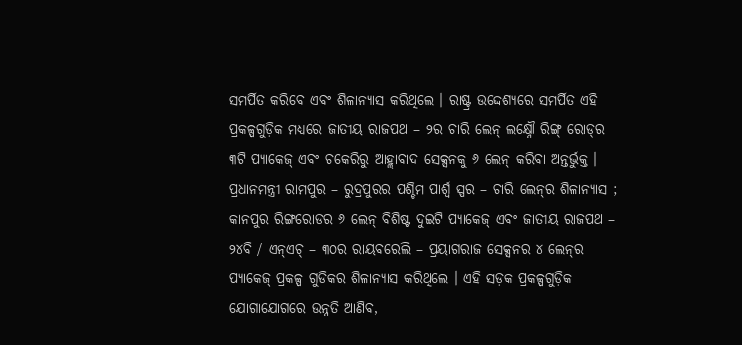ସମର୍ପିତ କରିବେ ଏବଂ ଶିଳାନ୍ୟାସ କରିଥିଲେ । ରାଷ୍ଟ୍ର ଉଦ୍ଦେଶ୍ୟରେ ସମର୍ପିତ ଏହି ପ୍ରକଳ୍ପଗୁଡ଼ିକ ମଧ୍ୟରେ ଜାତୀୟ ରାଜପଥ – ୨ର ଚାରି ଲେନ୍ ଲକ୍ଷ୍ନୌ ରିଙ୍ଗ୍ ରୋଡ୍‌ର ୩ଟି ପ୍ୟାକେଜ୍ ଏବଂ ଚକେରିରୁ ଆହ୍ଲାବାଦ ସେକ୍ସନକୁ ୬ ଲେନ୍ କରିବା ଅନ୍ତର୍ଭୁକ୍ତ । ପ୍ରଧାନମନ୍ତ୍ରୀ ରାମପୁର – ରୁଦ୍ରପୁରର ପଶ୍ଚିମ ପାର୍ଶ୍ୱ ସ୍ପର – ଚାରି ଲେନ୍‌ର ଶିଳାନ୍ୟାସ ; କାନପୁର ରିଙ୍ଗରୋଡର ୬ ଲେନ୍ ବିଶିଷ୍ଟ ଦୁଇଟି ପ୍ୟାକେଜ୍ ଏବଂ ଜାତୀୟ ରାଜପଥ – ୨୪ବି / ଏନ୍‌ଏଚ୍ – ୩୦ର ରାୟବରେଲି – ପ୍ରୟାଗରାଜ ସେକ୍ସନର ୪ ଲେନ୍‌ର ପ୍ୟାକେଜ୍ ପ୍ରକଳ୍ପ ଗୁଡିକର ଶିଳାନ୍ୟାସ କରିଥିଲେ । ଏହି ସଡ଼କ ପ୍ରକଳ୍ପଗୁଡ଼ିକ ଯୋଗାଯୋଗରେ ଉନ୍ନତି ଆଣିବ,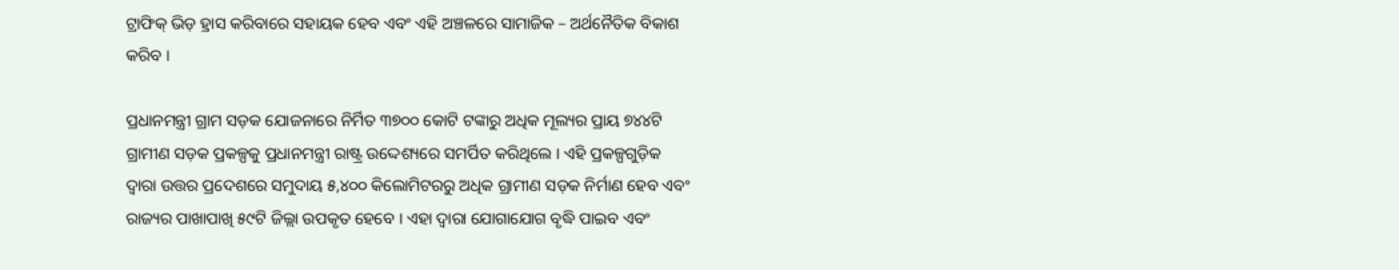ଟ୍ରାଫିକ୍ ଭିଡ଼ ହ୍ରାସ କରିବାରେ ସହାୟକ ହେବ ଏବଂ ଏହି ଅଞ୍ଚଳରେ ସାମାଜିକ – ଅର୍ଥନୈତିକ ବିକାଶ କରିବ ।

ପ୍ରଧାନମନ୍ତ୍ରୀ ଗ୍ରାମ ସଡ଼କ ଯୋଜନାରେ ନିର୍ମିତ ୩୭୦୦ କୋଟି ଟଙ୍କାରୁ ଅଧିକ ମୂଲ୍ୟର ପ୍ରାୟ ୭୪୪ଟି ଗ୍ରାମୀଣ ସଡ଼କ ପ୍ରକଳ୍ପକୁ ପ୍ରଧାନମନ୍ତ୍ରୀ ରାଷ୍ଟ୍ର ଉଦ୍ଦେଶ୍ୟରେ ସମର୍ପିତ କରିଥିଲେ । ଏହି ପ୍ରକଳ୍ପଗୁଡ଼ିକ ଦ୍ୱାରା ଉତ୍ତର ପ୍ରଦେଶରେ ସମୁଦାୟ ୫,୪୦୦ କିଲୋମିଟରରୁ ଅଧିକ ଗ୍ରାମୀଣ ସଡ଼କ ନିର୍ମାଣ ହେବ ଏବଂ ରାଜ୍ୟର ପାଖାପାଖି ୫୯ଟି ଜିଲ୍ଲା ଉପକୃତ ହେବେ । ଏହା ଦ୍ୱାରା ଯୋଗାଯୋଗ ବୃଦ୍ଧି ପାଇବ ଏବଂ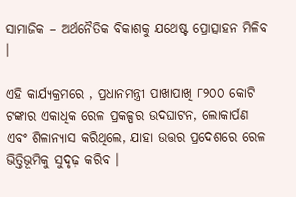ସାମାଜିକ – ଅର୍ଥନୈତିକ ବିକାଶକୁ ଯଥେଷ୍ଟ ପ୍ରୋତ୍ସାହନ ମିଳିବ ।

ଏହି କାର୍ଯ୍ୟକ୍ରମରେ , ପ୍ରଧାନମନ୍ତ୍ରୀ ପାଖାପାଖି ୮୨୦୦ କୋଟି ଟଙ୍କାର ଏକାଧିକ ରେଳ ପ୍ରକଳ୍ପର ଉଦଘାଟନ, ଲୋକାର୍ପଣ ଏବଂ ଶିଳାନ୍ୟାସ କରିଥିଲେ, ଯାହା ଉତ୍ତର ପ୍ରଦେଶରେ ରେଳ ଭିତ୍ତିଭୂମିକୁ ସୁଦୃଢ଼ କରିବ ।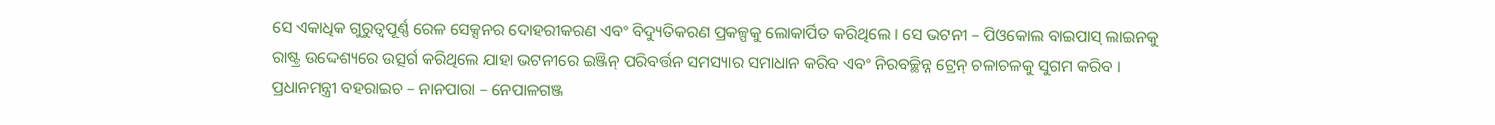ସେ ଏକାଧିକ ଗୁରୁତ୍ୱପୂର୍ଣ୍ଣ ରେଳ ସେକ୍ସନର ଦୋହରୀକରଣ ଏବଂ ବିଦ୍ୟୁତିକରଣ ପ୍ରକଳ୍ପକୁ ଲୋକାର୍ପିତ କରିଥିଲେ । ସେ ଭଟନୀ – ପିଓକୋଲ ବାଇପାସ୍ ଲାଇନକୁ ରାଷ୍ଟ୍ର ଉଦ୍ଦେଶ୍ୟରେ ଉତ୍ସର୍ଗ କରିଥିଲେ ଯାହା ଭଟନୀରେ ଇଞ୍ଜିନ୍ ପରିବର୍ତ୍ତନ ସମସ୍ୟାର ସମାଧାନ କରିବ ଏବଂ ନିରବଚ୍ଛିନ୍ନ ଟ୍ରେନ୍ ଚଳାଚଳକୁ ସୁଗମ କରିବ । ପ୍ରଧାନମନ୍ତ୍ରୀ ବହରାଇଚ – ନାନପାରା – ନେପାଳଗଞ୍ଜ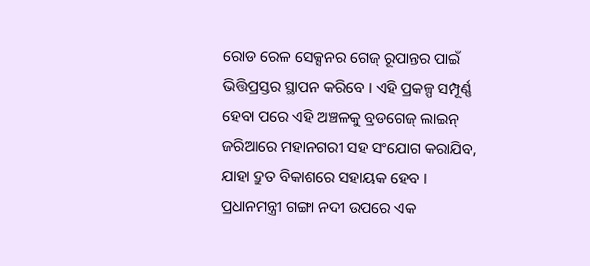ରୋଡ ରେଳ ସେକ୍ସନର ଗେଜ୍ ରୂପାନ୍ତର ପାଇଁ ଭିତ୍ତିପ୍ରସ୍ତର ସ୍ଥାପନ କରିବେ । ଏହି ପ୍ରକଳ୍ପ ସମ୍ପୂର୍ଣ୍ଣ ହେବା ପରେ ଏହି ଅଞ୍ଚଳକୁ ବ୍ରଡଗେଜ୍ ଲାଇନ୍ ଜରିଆରେ ମହାନଗରୀ ସହ ସଂଯୋଗ କରାଯିବ, ଯାହା ଦ୍ରୁତ ବିକାଶରେ ସହାୟକ ହେବ । ପ୍ରଧାନମନ୍ତ୍ରୀ ଗଙ୍ଗା ନଦୀ ଉପରେ ଏକ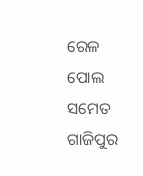ରେଳ ପୋଲ ସମେତ ଗାଜିପୁର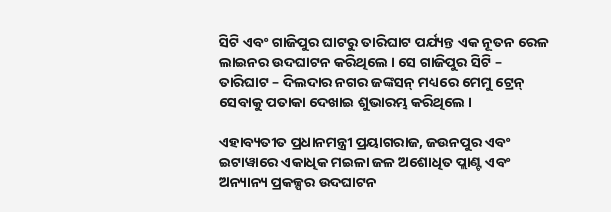ସିଟି ଏବଂ ଗାଜିପୁର ଘାଟରୁ ତାରିଘାଟ ପର୍ଯ୍ୟନ୍ତ ଏକ ନୂତନ ରେଳ ଲାଇନର ଉଦଘାଟନ କରିଥିଲେ । ସେ ଗାଜିପୁର ସିଟି – ତାରିଘାଟ – ଦିଲଦାର ନଗର ଜଙ୍କସନ୍ ମଧ୍ୟରେ ମେମୁ ଟ୍ରେନ୍ ସେବାକୁ ପତାକା ଦେଖାଇ ଶୁଭାରମ୍ଭ କରିଥିଲେ ।

ଏହାବ୍ୟତୀତ ପ୍ରଧାନମନ୍ତ୍ରୀ ପ୍ରୟାଗରାଜ, ଜଉନପୁର ଏବଂ ଇଟାୱାରେ ଏକାଧିକ ମଇଳା ଜଳ ଅଶୋଧିତ ପ୍ଲାଣ୍ଟ ଏବଂ ଅନ୍ୟାନ୍ୟ ପ୍ରକଳ୍ପର ଉଦଘାଟନ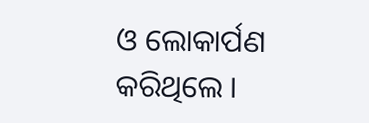ଓ ଲୋକାର୍ପଣ କରିଥିଲେ ।